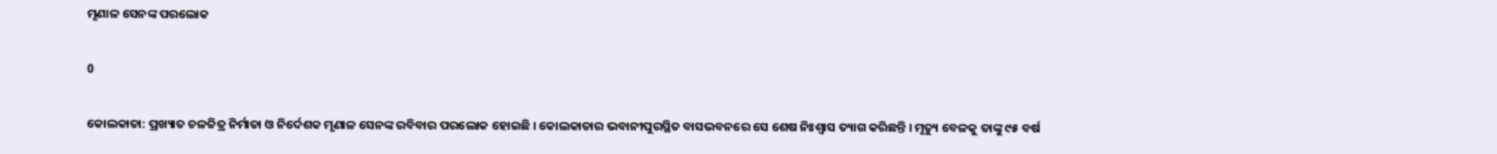ମୃଣାଳ ସେନଙ୍କ ପରଲୋକ

0

କୋଲକାତା: ପ୍ରଖ୍ୟାତ ଚଳଚ୍ଚିତ୍ର ନିର୍ମାତା ଓ ନିର୍ଦେଶକ ମୃଣାଳ ସେନଙ୍କ ରବିବାର ପରଲୋକ ହୋଇଛି । କୋଲକାତାର ଭବାନୀପୁରସ୍ଥିତ ବାସଭବନରେ ସେ ଶେଷ ନିଃଶ୍ୱାସ ତ୍ୟାଗ କରିଛନ୍ତି । ମୃତ୍ୟୁ ବେଳକୁ ତାଙ୍କୁ ୯୫ ବର୍ଷ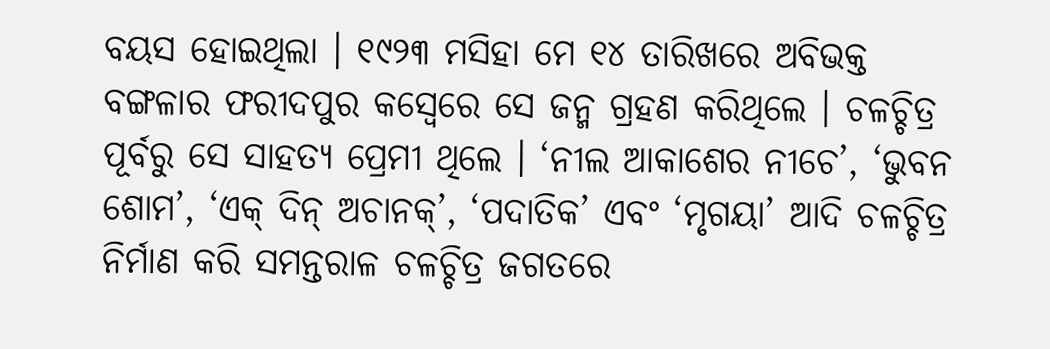ବୟସ ହୋଇଥିଲା । ୧୯୨୩ ମସିହା ମେ ୧୪ ତାରିଖରେ ଅବିଭକ୍ତ ବଙ୍ଗଳାର ଫରୀଦପୁର କସ୍ବେରେ ସେ ଜନ୍ମ ଗ୍ରହଣ କରିଥିଲେ । ଚଳଚ୍ଚିତ୍ର ପୂର୍ବରୁ ସେ ସାହତ୍ୟ ପ୍ରେମୀ ଥିଲେ । ‘ନୀଲ ଆକାଶେର ନୀଚେ’, ‘ଭୁବନ ଶୋମ’, ‘ଏକ୍ ଦିନ୍ ଅଚାନକ୍’, ‘ପଦାତିକ’ ଏବଂ ‘ମୃଗୟା’ ଆଦି ଚଳଚ୍ଚିତ୍ର ନିର୍ମାଣ କରି ସମନ୍ତରାଳ ଚଳଚ୍ଚିତ୍ର ଜଗତରେ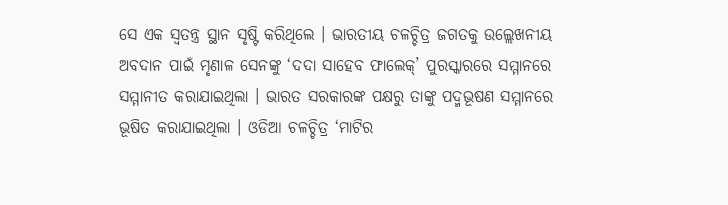ସେ ଏକ ସ୍ବତନ୍ତ୍ର ସ୍ଥାନ ସୃଷ୍ଟି କରିଥିଲେ । ଭାରତୀୟ ଚଳଚ୍ଚିତ୍ର ଜଗତକୁ ଉଲ୍ଲେଖନୀୟ ଅବଦାନ ପାଇଁ ମୃଣାଳ ସେନଙ୍କୁ ‘ଦଦା ସାହେବ ଫାଲେକ୍’ ପୁରସ୍କାରରେ ସମ୍ମାନରେ ସମ୍ମାନୀତ କରାଯାଇଥିଲା । ଭାରତ ସରକାରଙ୍କ ପକ୍ଷରୁ ତାଙ୍କୁ ପଦ୍ମଭୂଷଣ ସମ୍ମାନରେ ଭୂଷିତ କରାଯାଇଥିଲା । ଓଡିଆ ଚଳଚ୍ଚିତ୍ର ‘ମାଟିର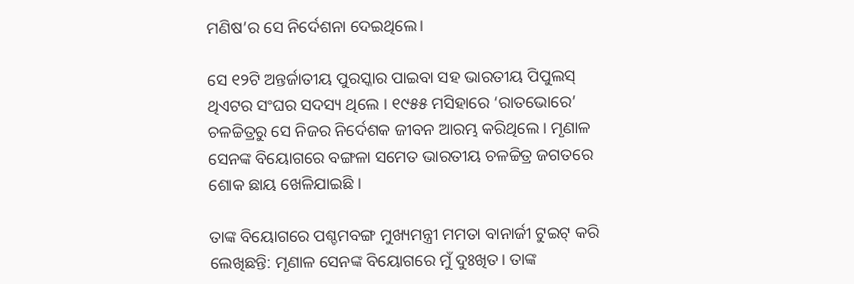ମଣିଷ’ର ସେ ନିର୍ଦେଶନା ଦେଇଥିଲେ।

ସେ ୧୨ଟି ଅନ୍ତର୍ଜାତୀୟ ପୁରସ୍କାର ପାଇବା ସହ ଭାରତୀୟ ପିପୁଲସ୍ ଥିଏଟର ସଂଘର ସଦସ୍ୟ ଥିଲେ । ୧୯୫୫ ମସିହାରେ ‘ରାତଭୋରେ’ ଚଳଚ୍ଚିତ୍ରରୁ ସେ ନିଜର ନିର୍ଦେଶକ ଜୀବନ ଆରମ୍ଭ କରିଥିଲେ । ମୃଣାଳ ସେନଙ୍କ ବିୟୋଗରେ ବଙ୍ଗଳା ସମେତ ଭାରତୀୟ ଚଳଚ୍ଚିତ୍ର ଜଗତରେ ଶୋକ ଛାୟ ଖେଳିଯାଇଛି ।

ତାଙ୍କ ବିୟୋଗରେ ପଶ୍ଚମବଙ୍ଗ ମୁଖ୍ୟମନ୍ତ୍ରୀ ମମତା ବାନାର୍ଜୀ ଟୁଇଟ୍‌ କରି ଲେଖିଛନ୍ତି: ମୃଣାଳ ସେନଙ୍କ ବିୟୋଗରେ ମୁଁ ଦୁଃଖିତ। ତାଙ୍କ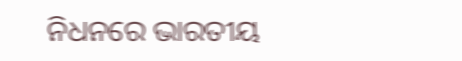ନିଧନରେ ଭାରତୀୟ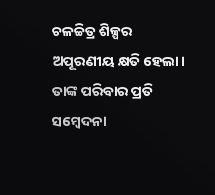ଚଳଚ୍ଚିତ୍ର ଶିଳ୍ପର ଅପୂରଣୀୟ କ୍ଷତି ହେଲା। ତାଙ୍କ ପରିବାର ପ୍ରତି ସମ୍ବେଦନା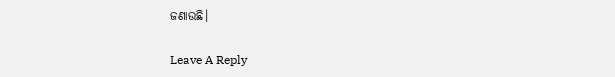ଜଣାଉଛି।

Leave A Reply